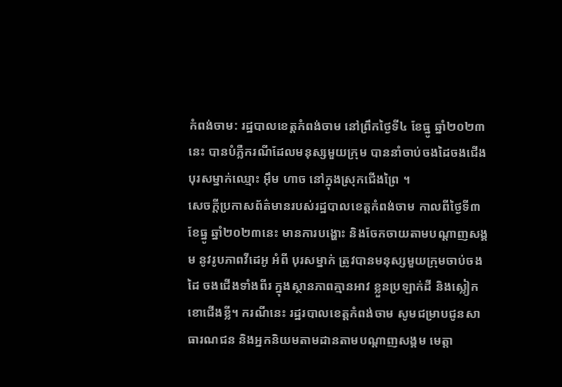កំពង់ចាម: រដ្ឋបាលខេត្តកំពង់ចាម នៅព្រឹកថ្ងៃទី៤ ខែធ្នូ ឆ្នាំ២០២៣នេះ បានបំភ្លឺករណីដែលមនុស្សមួយក្រុម បាននាំចាប់ចងដៃចងជើងបុរសម្នាក់ឈ្មោះ អ៊ឹម ហាច នៅក្នុងស្រុកជើងព្រៃ ។
សេចក្តីប្រកាសព័ត៌មានរបស់រដ្ឋបាលខេត្តកំពង់ចាម កាលពីថ្ងៃទី៣ ខែធ្នូ ឆ្នាំ២០២៣នេះ មានការបង្ហោះ និងចែកចាយតាមបណ្តាញសង្គម នូវរូបភាពវីដេអូ អំពី បុរសម្នាក់ ត្រូវបានមនុស្សមួយក្រុមចាប់ចងដៃ ចងជើងទាំងពីរ ក្នុងស្ថានភាពគ្មានអាវ ខ្លួនប្រឡាក់ដី និងស្លៀកខោជើងខ្លី។ ករណីនេះ រដ្ឋរបាលខេត្តកំពង់ចាម សូមជម្រាបជូនសាធារណជន និងអ្នកនិយមតាមដានតាមបណ្តាញសង្គម មេត្តា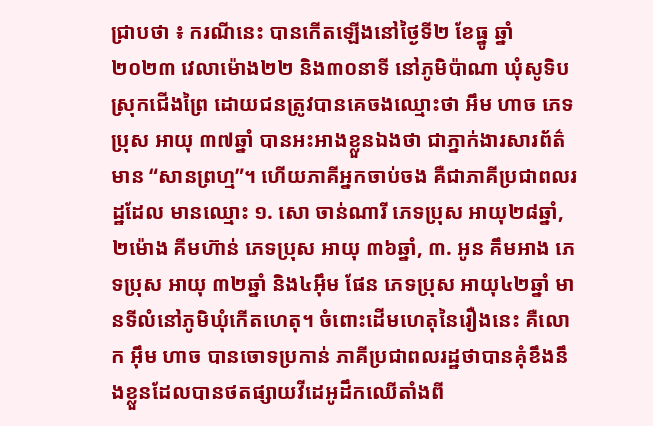ជ្រាបថា ៖ ករណីនេះ បានកើតឡើងនៅថ្ងៃទី២ ខែធ្នូ ឆ្នាំ២០២៣ វេលាម៉ោង២២ និង៣០នាទី នៅភូមិប៉ាណា ឃុំសូទិប ស្រុកជើងព្រៃ ដោយជនត្រូវបានគេចងឈ្មោះថា អឹម ហាច ភេទប្រុស អាយុ ៣៧ឆ្នាំ បានអះអាងខ្លួនឯងថា ជាភ្នាក់ងារសារព័ត៌មាន “សានព្រហ្ម”។ ហើយភាគីអ្នកចាប់ចង គឺជាភាគីប្រជាពលរដ្ឋដែល មានឈ្មោះ ១. សោ ចាន់ណារី ភេទប្រុស អាយុ២៨ឆ្នាំ, ២ម៉ោង គីមហ៊ាន់ ភេទប្រុស អាយុ ៣៦ឆ្នាំ, ៣. អូន គឹមអាង ភេទប្រុស អាយុ ៣២ឆ្នាំ និង៤អ៊ឹម ផែន ភេទប្រុស អាយុ៤២ឆ្នាំ មានទីលំនៅភូមិឃុំកើតហេតុ។ ចំពោះដើមហេតុនៃរឿងនេះ គឺលោក អ៊ឹម ហាច បានចោទប្រកាន់ ភាគីប្រជាពលរដ្ឋថាបានគុំខឹងនឹងខ្លួនដែលបានថតផ្សាយវីដេអូដឹកឈើតាំងពី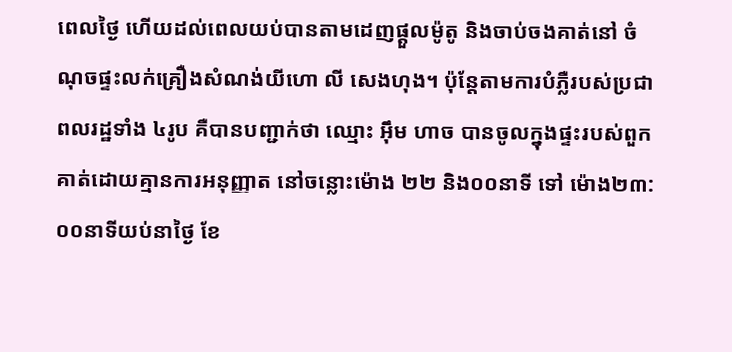ពេលថ្ងៃ ហើយដល់ពេលយប់បានតាមដេញផ្ដួលម៉ូតូ និងចាប់ចងគាត់នៅ ចំណុចផ្ទះលក់គ្រឿងសំណង់យីហោ លី សេងហុង។ ប៉ុន្តែតាមការបំភ្លឺរបស់ប្រជាពលរដ្ឋទាំង ៤រូប គឺបានបញ្ជាក់ថា ឈ្មោះ អ៊ឹម ហាច បានចូលក្នុងផ្ទះរបស់ពួកគាត់ដោយគ្មានការអនុញ្ញាត នៅចន្លោះម៉ោង ២២ និង០០នាទី ទៅ ម៉ោង២៣:០០នាទីយប់នាថ្ងៃ ខែ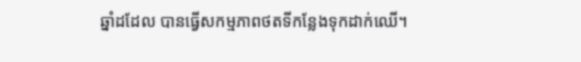ឆ្នាំដដែល បានធ្វើសកម្មភាពថតទីកន្លែងទុកដាក់ឈើ។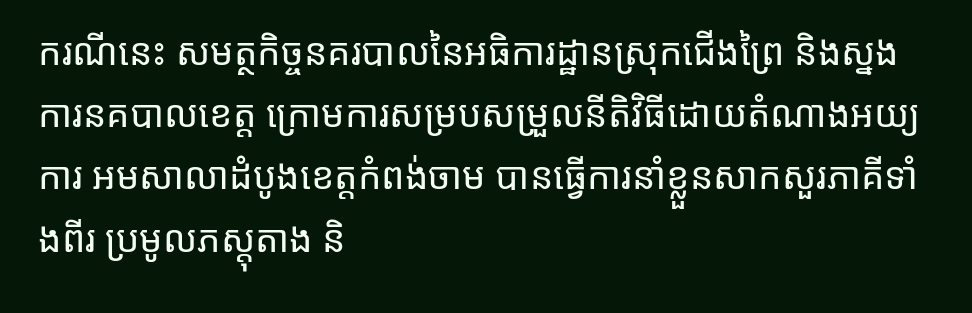ករណីនេះ សមត្ថកិច្ចនគរបាលនៃអធិការដ្ឋានស្រុកជើងព្រៃ និងស្នងការនគបាលខេត្ត ក្រោមការសម្របសម្រួលនីតិវិធីដោយតំណាងអយ្យការ អមសាលាដំបូងខេត្តកំពង់ចាម បានធ្វើការនាំខ្លួនសាកសួរភាគីទាំងពីរ ប្រមូលភស្តុតាង និ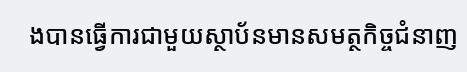ងបានធ្វើការជាមួយស្ថាប័នមានសមត្ថកិច្ចជំនាញ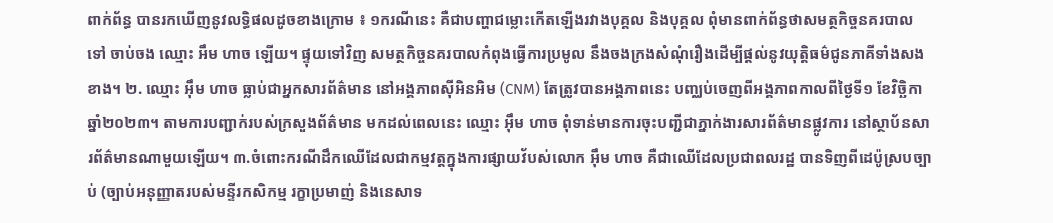ពាក់ព័ន្ធ បានរកឃើញនូវលទ្ធិផលដូចខាងក្រោម ៖ ១ករណីនេះ គឺជាបញ្ហាជម្លោះកើតឡើងរវាងបុគ្គល និងបុគ្គល ពុំមានពាក់ព័ន្ធថាសមត្ថកិច្ចនគរបាលទៅ ចាប់ចង ឈ្មោះ អឹម ហាច ឡើយ។ ផ្ទុយទៅវិញ សមត្ថកិច្ចនគរបាលកំពុងធ្វើការប្រមូល នឹងចងក្រងសំណុំរឿងដើម្បីផ្តល់នូវយុត្តិធម៌ជូនភាគីទាំងសងខាង។ ២. ឈ្មោះ អ៊ឹម ហាច ធ្លាប់ជាអ្នកសារព័ត៌មាន នៅអង្គភាពស៊ីអិនអិម (CNM) តែត្រូវបានអង្គភាពនេះ បញ្ឈប់ចេញពីអង្គភាពកាលពីថ្ងៃទី១ ខែវិច្ឆិកា ឆ្នាំ២០២៣។ តាមការបញ្ជាក់របស់ក្រសួងព័ត៌មាន មកដល់ពេលនេះ ឈ្មោះ អ៊ឹម ហាច ពុំទាន់មានការចុះបញ្ជីជាភ្នាក់ងារសារព័ត៌មានផ្លូវការ នៅស្ថាប័នសារព័ត៌មានណាមួយឡើយ។ ៣.ចំពោះករណីដឹកឈើដែលជាកម្មវត្តក្នុងការផ្សាយវ័បស់លោក អ៊ឹម ហាច គឺជាឈើដែលប្រជាពលរដ្ឋ បានទិញពីដេប៉ូស្របច្បាប់ (ច្បាប់អនុញ្ញាតរបស់មន្ទីរកសិកម្ម រក្ខាប្រមាញ់ និងនេសាទ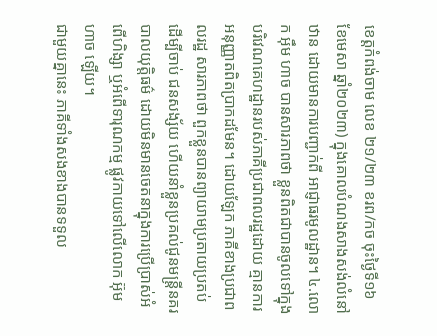ខេត្តកំពង់ចាម លេខ ២១/២៣ ខរព/កច ចុះថ្ងៃទី១៦ ខែមេសា ឆ្នាំ២០២៣) ក្នុងគោលបំណងសាងសង់លំនៅឋាន ដោយមានការបញ្ជាក់ពី អាជ្ញាធរមូលដ្ឋាន។ ៤.លោក អ៊ឹម ហាច បានសារភាពថា ខ្លួនពិតជាបានចូលទៅក្នុងបរិវេណគេហដ្ឋានរបស់ភាគីប្រជាពលរដ្ឋដោយ គ្មានការអនុញ្ញាតពិតប្រាកដមែន។ ដោយឡែក ភាគីខាងប្រជាពលរដ្ឋ សារភាពថា ពួកខ្លួនបានព្យាយាមប្រតាយប្រតប់ ដើម្បីចាប់ ជនសង្ស័យ ហើយនាំខ្លួនប្រគល់ជូនមន្ត្រីនគរបាលយុត្តិធម៌ ដោយមិនមានចេតនាក្នុងការប្រើប្រាស់អំពើហិង្សា ឬអំពើទារុណកម្ម ផ្លូវកាយទៅលើលោក អ៊ុម ហាច ឡើយ។
ជាមួយគ្នានេះ ភាគីទាំងសងខាងបានទទួល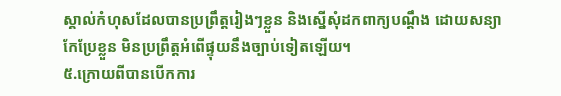ស្គាល់កំហុសដែលបានប្រព្រឹត្តរៀងៗខ្លួន និងស្នើសុំដកពាក្យបណ្ដឹង ដោយសន្យាកែប្រែខ្លួន មិនប្រព្រឹត្តអំពើផ្ទុយនឹងច្បាប់ទៀតឡើយ។
៥.ក្រោយពីបានបើកការ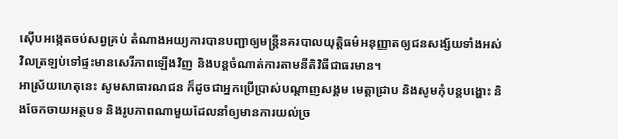ស៊ើបអង្កេតចប់សព្វគ្រប់ តំណាងអយ្យការបានបញ្ជាឲ្យមន្ត្រីនគរបាលយុត្តិធម៌អនុញ្ញាតឲ្យជនសង្ស័យទាំងអស់វិលត្រឡប់ទៅផ្ទះមានសេរីភាពឡើងវិញ និងបន្តចំណាត់ការតាមនីតិវិធីជាធរមាន។
អាស្រ័យហេតុនេះ សូមសាធារណជន ក៏ដូចជាអ្នកប្រើប្រាស់បណ្តាញសង្គម មេត្តាជ្រាប និងសូមកុំបន្តបង្ហោះ និងចែកចាយអត្ថបទ និងរូបភាពណាមួយដែលនាំឲ្យមានការយល់ច្រ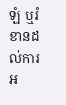ឡំ ឬរំខានដល់ការអ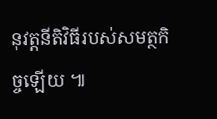នុវត្តនីតិវិធីរបស់សមត្ថកិច្ចឡើយ ៕